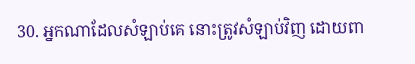30. អ្នកណាដែលសំឡាប់គេ នោះត្រូវសំឡាប់វិញ ដោយពា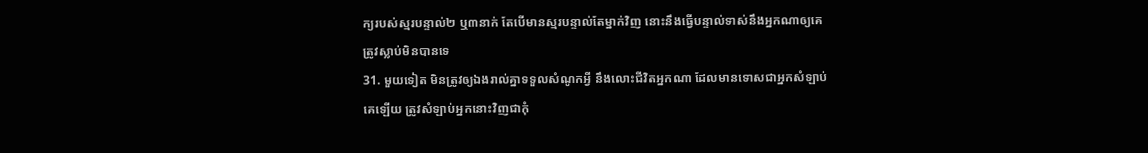ក្យរបស់ស្មរបន្ទាល់២ ឬ៣នាក់ តែបើមានស្មរបន្ទាល់តែម្នាក់វិញ នោះនឹងធ្វើបន្ទាល់ទាស់នឹងអ្នកណាឲ្យគេត្រូវស្លាប់មិនបានទេ
31. មួយទៀត មិនត្រូវឲ្យឯងរាល់គ្នាទទួលសំណូកអ្វី នឹងលោះជីវិតអ្នកណា ដែលមានទោសជាអ្នកសំឡាប់គេឡើយ ត្រូវសំឡាប់អ្នកនោះវិញជាកុំ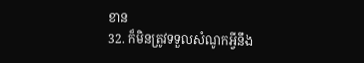ខាន
32. ក៏មិនត្រូវទទួលសំណូកអ្វីនឹង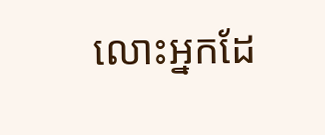លោះអ្នកដែ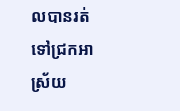លបានរត់ទៅជ្រកអាស្រ័យ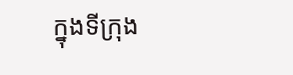ក្នុងទីក្រុង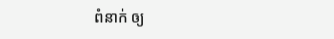ពំនាក់ ឲ្យ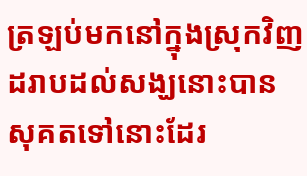ត្រឡប់មកនៅក្នុងស្រុកវិញ ដរាបដល់សង្ឃនោះបានសុគតទៅនោះដែរ